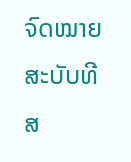ຈົດໝາຍສະບັບທີສ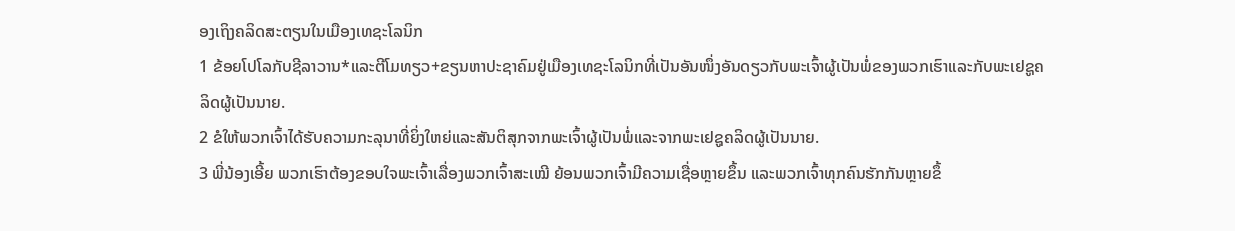ອງເຖິງຄລິດສະຕຽນໃນເມືອງເທຊະໂລນິກ
1 ຂ້ອຍໂປໂລກັບຊີລາວານ*ແລະຕີໂມທຽວ+ຂຽນຫາປະຊາຄົມຢູ່ເມືອງເທຊະໂລນິກທີ່ເປັນອັນໜຶ່ງອັນດຽວກັບພະເຈົ້າຜູ້ເປັນພໍ່ຂອງພວກເຮົາແລະກັບພະເຢຊູຄລິດຜູ້ເປັນນາຍ.
2 ຂໍໃຫ້ພວກເຈົ້າໄດ້ຮັບຄວາມກະລຸນາທີ່ຍິ່ງໃຫຍ່ແລະສັນຕິສຸກຈາກພະເຈົ້າຜູ້ເປັນພໍ່ແລະຈາກພະເຢຊູຄລິດຜູ້ເປັນນາຍ.
3 ພີ່ນ້ອງເອີ້ຍ ພວກເຮົາຕ້ອງຂອບໃຈພະເຈົ້າເລື່ອງພວກເຈົ້າສະເໝີ ຍ້ອນພວກເຈົ້າມີຄວາມເຊື່ອຫຼາຍຂຶ້ນ ແລະພວກເຈົ້າທຸກຄົນຮັກກັນຫຼາຍຂຶ້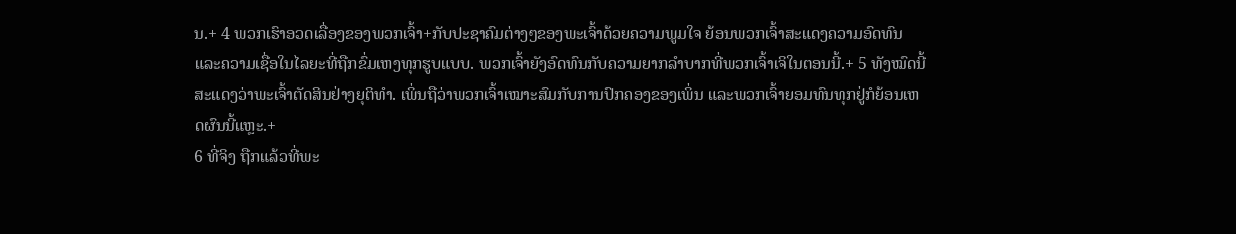ນ.+ 4 ພວກເຮົາອວດເລື່ອງຂອງພວກເຈົ້າ+ກັບປະຊາຄົມຕ່າງໆຂອງພະເຈົ້າດ້ວຍຄວາມພູມໃຈ ຍ້ອນພວກເຈົ້າສະແດງຄວາມອົດທົນແລະຄວາມເຊື່ອໃນໄລຍະທີ່ຖືກຂົ່ມເຫງທຸກຮູບແບບ. ພວກເຈົ້າຍັງອົດທົນກັບຄວາມຍາກລຳບາກທີ່ພວກເຈົ້າເຈິໃນຕອນນີ້.+ 5 ທັງໝົດນີ້ສະແດງວ່າພະເຈົ້າຕັດສິນຢ່າງຍຸຕິທຳ. ເພິ່ນຖືວ່າພວກເຈົ້າເໝາະສົມກັບການປົກຄອງຂອງເພິ່ນ ແລະພວກເຈົ້າຍອມທົນທຸກຢູ່ກໍຍ້ອນເຫດຜົນນີ້ແຫຼະ.+
6 ທີ່ຈິງ ຖືກແລ້ວທີ່ພະ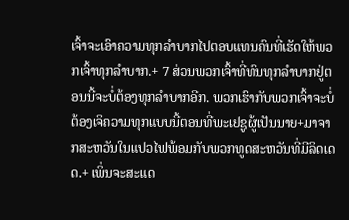ເຈົ້າຈະເອົາຄວາມທຸກລຳບາກໄປຕອບແທນຄົນທີ່ເຮັດໃຫ້ພວກເຈົ້າທຸກລຳບາກ.+ 7 ສ່ວນພວກເຈົ້າທີ່ທົນທຸກລຳບາກຢູ່ຕອນນີ້ຈະບໍ່ຕ້ອງທຸກລຳບາກອີກ. ພວກເຮົາກັບພວກເຈົ້າຈະບໍ່ຕ້ອງເຈິຄວາມທຸກແບບນີ້ຕອນທີ່ພະເຢຊູຜູ້ເປັນນາຍ+ມາຈາກສະຫວັນໃນແປວໄຟພ້ອມກັບພວກທູດສະຫວັນທີ່ມີລິດເດດ.+ ເພິ່ນຈະສະແດ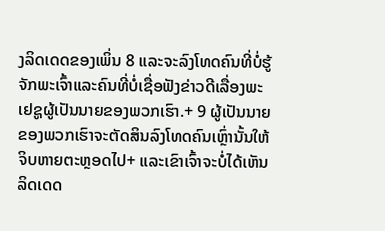ງລິດເດດຂອງເພິ່ນ 8 ແລະຈະລົງໂທດຄົນທີ່ບໍ່ຮູ້ຈັກພະເຈົ້າແລະຄົນທີ່ບໍ່ເຊື່ອຟັງຂ່າວດີເລື່ອງພະເຢຊູຜູ້ເປັນນາຍຂອງພວກເຮົາ.+ 9 ຜູ້ເປັນນາຍຂອງພວກເຮົາຈະຕັດສິນລົງໂທດຄົນເຫຼົ່ານັ້ນໃຫ້ຈິບຫາຍຕະຫຼອດໄປ+ ແລະເຂົາເຈົ້າຈະບໍ່ໄດ້ເຫັນລິດເດດ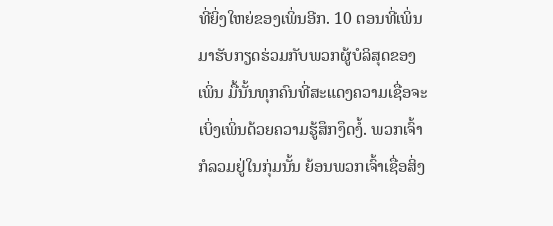ທີ່ຍິ່ງໃຫຍ່ຂອງເພິ່ນອີກ. 10 ຕອນທີ່ເພິ່ນມາຮັບກຽດຮ່ວມກັບພວກຜູ້ບໍລິສຸດຂອງເພິ່ນ ມື້ນັ້ນທຸກຄົນທີ່ສະແດງຄວາມເຊື່ອຈະເບິ່ງເພິ່ນດ້ວຍຄວາມຮູ້ສຶກງຶດງໍ້. ພວກເຈົ້າກໍລວມຢູ່ໃນກຸ່ມນັ້ນ ຍ້ອນພວກເຈົ້າເຊື່ອສິ່ງ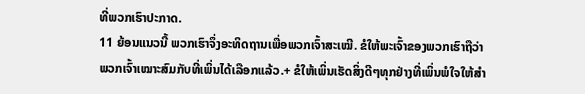ທີ່ພວກເຮົາປະກາດ.
11 ຍ້ອນແນວນີ້ ພວກເຮົາຈຶ່ງອະທິດຖານເພື່ອພວກເຈົ້າສະເໝີ. ຂໍໃຫ້ພະເຈົ້າຂອງພວກເຮົາຖືວ່າພວກເຈົ້າເໝາະສົມກັບທີ່ເພິ່ນໄດ້ເລືອກແລ້ວ.+ ຂໍໃຫ້ເພິ່ນເຮັດສິ່ງດີໆທຸກຢ່າງທີ່ເພິ່ນພໍໃຈໃຫ້ສຳ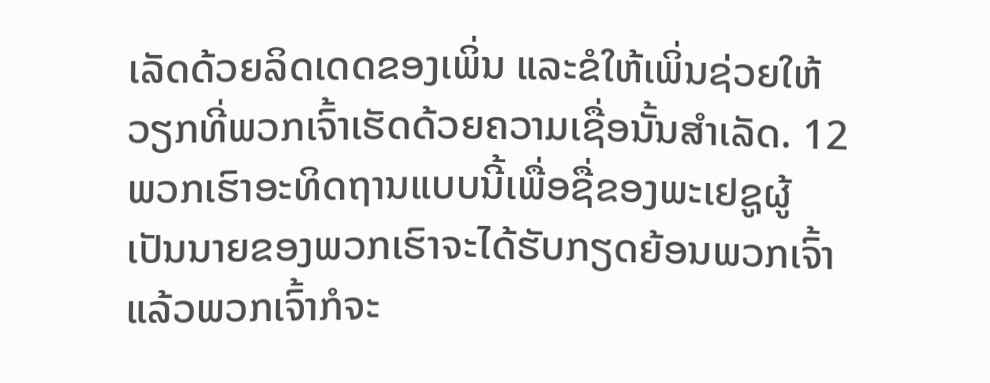ເລັດດ້ວຍລິດເດດຂອງເພິ່ນ ແລະຂໍໃຫ້ເພິ່ນຊ່ວຍໃຫ້ວຽກທີ່ພວກເຈົ້າເຮັດດ້ວຍຄວາມເຊື່ອນັ້ນສຳເລັດ. 12 ພວກເຮົາອະທິດຖານແບບນີ້ເພື່ອຊື່ຂອງພະເຢຊູຜູ້ເປັນນາຍຂອງພວກເຮົາຈະໄດ້ຮັບກຽດຍ້ອນພວກເຈົ້າ ແລ້ວພວກເຈົ້າກໍຈະ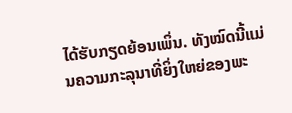ໄດ້ຮັບກຽດຍ້ອນເພິ່ນ. ທັງໝົດນີ້ແມ່ນຄວາມກະລຸນາທີ່ຍິ່ງໃຫຍ່ຂອງພະ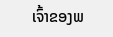ເຈົ້າຂອງພ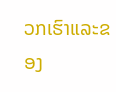ວກເຮົາແລະຂອງ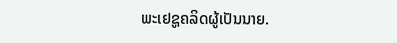ພະເຢຊູຄລິດຜູ້ເປັນນາຍ.